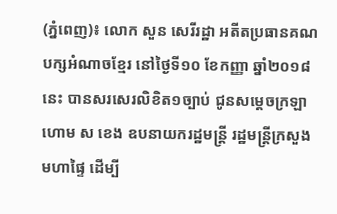(ភ្នំពេញ)៖ លោក សួន សេរីរដ្ឋា អតីតប្រធានគណបក្សអំណាចខ្មែរ នៅថ្ងៃទី១០ ខែកញ្ញា ឆ្នាំ២០១៨នេះ បានសរសេរលិខិត១ច្បាប់ ជូនសម្តេចក្រឡាហោម ស ខេង ឧបនាយករដ្ឋមន្រ្តី រដ្ឋមន្រ្តីក្រសួងមហាផ្ទៃ ដើម្បី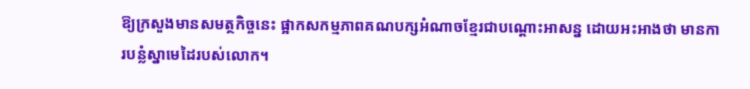ឱ្យក្រសួងមានសមត្ថកិច្ចនេះ ផ្អាកសកម្មភាពគណបក្សអំណាចខ្មែរជាបណ្តោះអាសន្ន ដោយអះអាងថា មានការបន្លំស្នាមេដៃរបស់លោក។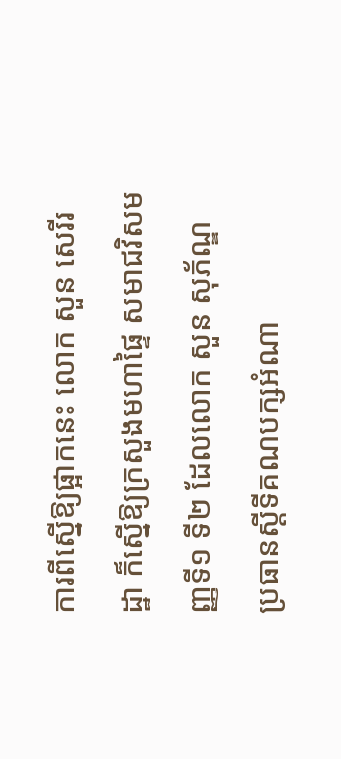ការពីស្នើឱ្យផ្អាកនេះ លោក សួន សេរីរដ្ឋា ក៏ស្នើឱ្យក្រសួងមហាផ្ទៃ សមាជវិសមញ្ញទី១ ទី២ ដែលលោក សួន សុភ័ណ្ឌ ប្រធានស្តីទីគណបក្សអំណា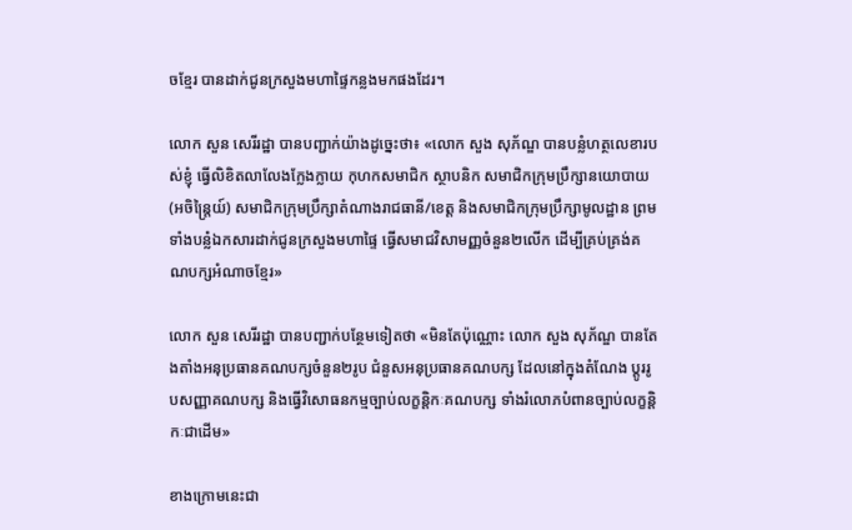ចខ្មែរ បានដាក់ជូនក្រសួងមហាផ្ទៃកន្លងមកផងដែរ។

លោក សួន សេរីរដ្ឋា បានបញ្ជាក់យ៉ាងដូច្នេះថា៖ «លោក សួង សុភ័ណ្ឌ បានបន្លំហត្ថលេខារបស់ខ្ញុំ ធ្វើលិខិតលាលែងក្លែងក្លាយ កុហកសមាជិក ស្ថាបនិក សមាជិកក្រុមប្រឹក្សានយោបាយ (អចិន្រ្តៃយ៍) សមាជិកក្រុមប្រឹក្សាតំណាងរាជធានី/ខេត្ត និងសមាជិកក្រុមប្រឹក្សាមូលដ្ឋាន ព្រមទាំងបន្លំឯកសារដាក់ជូនក្រសួងមហាផ្ទៃ ធ្វើសមាជវិសាមញ្ញចំនួន២លើក ដើម្បីគ្រប់គ្រង់គណបក្សអំណាចខ្មែរ»

លោក សួន សេរីរដ្ឋា បានបញ្ជាក់បន្ថែមទៀតថា «មិនតែប៉ុណ្ណោះ លោក សួង សុភ័ណ្ឌ បានតែងតាំងអនុប្រធានគណបក្សចំនួន២រូប ជំនួសអនុប្រធានគណបក្ស ដែលនៅក្នុងតំណែង ប្តូររូបសញ្ញាគណបក្ស និងធ្វើវិសោធនកម្មច្បាប់លក្ខន្តិកៈគណបក្ស ទាំងរំលោភបំពានច្បាប់លក្ខន្តិកៈជាដើម»

ខាងក្រោមនេះជា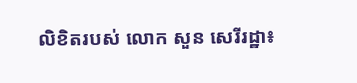លិខិតរបស់ លោក សួន សេរីរដ្ឋា៖